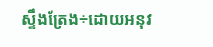ស្ទឹងត្រែង÷ដោយអនុវ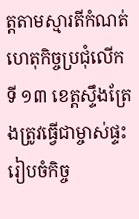ត្តតាមស្មារតីកំណត់ហេតុកិច្ចប្រជុំលើកទី ១៣ ខេត្តស្ទឹងត្រែងត្រូវធ្វើជាម្ចាស់ផ្ទះ រៀបចំកិច្ច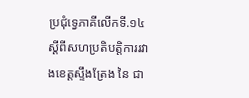ប្រជុំទ្វេភាគីលើកទី.១៤ ស្ដីពីសហប្រតិបត្តិការរវាងខេត្តស្ទឹងត្រែង នៃ ជា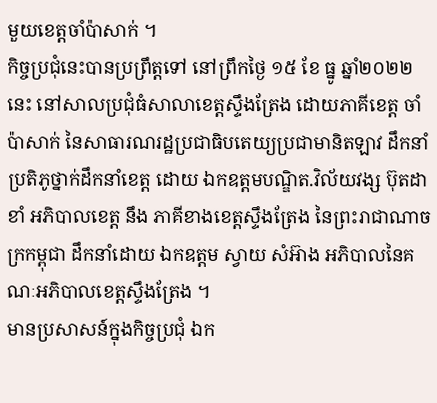មួយខេត្តចាំប៉ាសាក់ ។
កិច្ចប្រជុំនេះបានប្រព្រឹត្តទៅ នៅព្រឹកថ្ងៃ ១៥ ខែ ធ្នូ ឆ្នាំ២០២២នេះ នៅសាលប្រជុំធំសាលាខេត្តស្ទឹងត្រែង ដោយភាគីខេត្ត ចាំប៉ាសាក់ នៃសាធារណរដ្ឋប្រជាធិបតេយ្យប្រជាមានិតឡាវ ដឹកនាំប្រតិភូថ្នាក់ដឹកនាំខេត្ត ដោយ ឯកឧត្តមបណ្ឌិត.វិល័យវង្ស ប៊ុតដាខាំ អភិបាលខេត្ត នឹង ភាគីខាងខេត្តស្ទឹងត្រែង នៃព្រះរាជាណាចក្រកម្ពុជា ដឹកនាំដោយ ឯកឧត្ដម ស្វាយ សំអ៊ាង អភិបាលនៃគណៈអភិបាលខេត្តស្ទឹងត្រែង ។
មានប្រសាសន៍ក្នុងកិច្ចប្រជុំ ឯក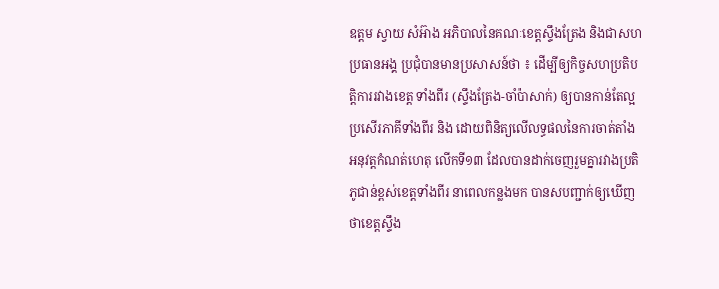ឧត្តម ស្វាយ សំអ៊ាង អភិបាលនៃគណៈខេត្តស្ទឹងត្រែង និងជាសហប្រធានអង្គ ប្រជុំបានមានប្រសាសន៍ថា ៖ ដើម្បីឲ្យកិច្ចសហប្រតិបត្តិការរវាងខេត្ត ទាំងពីរ (ស្ទឹងត្រែង-ចាំប៉ាសាក់) ឲ្យបានកាន់តែល្អប្រសើរភាគីទាំងពីរ និង ដោយពិនិត្យលើលទ្ធផលនៃការចាត់តាំងអនុវត្តកំណត់ហេតុ លើកទី១៣ ដែលបានដាក់ចេញរួមគ្នារវាងប្រតិភូជាន់ខ្ពស់ខេត្តទាំងពីរ នាពេលកន្លងមក បានសបញ្ជាក់ឲ្យឃើញថាខេត្តស្ទឹង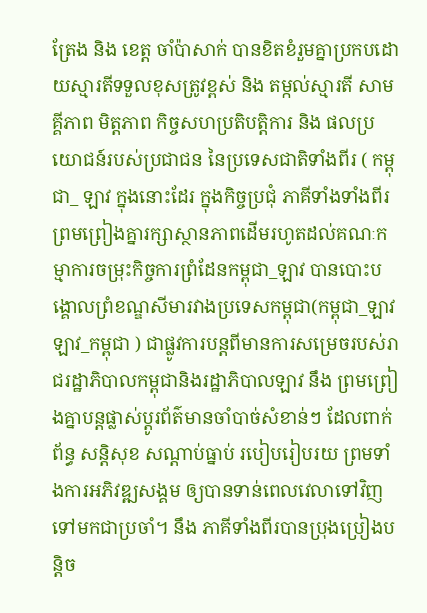ត្រែង និង ខេត្ត ចាំប៉ាសាក់ បានខិតខំរួមគ្នាប្រកបដោយស្មារតីទទួលខុសត្រូវខ្ពស់ និង តម្កល់ស្មារតី សាមគ្គីភាព មិត្តភាព កិច្ចសហប្រតិបត្តិការ និង ផលប្រយោជន៍របស់ប្រជាជន នៃប្រទេសជាតិទាំងពីរ ( កម្ពុជា_ ឡាវ ក្នុងនោះដែរ ក្នុងកិច្ចប្រជុំ ភាគីទាំងទាំងពីរព្រមព្រៀងគ្នារក្សាស្ថានភាពដើមរហូតដល់គណៈកម្មាការចម្រុះកិច្ចការព្រំដែនកម្ពុជា_ឡាវ បានបោះបង្គោលព្រំខណ្ឌសីមារវាងប្រទេសកម្ពុជា(កម្ពុជា_ឡាវ ឡាវ_កម្ពុជា ) ជាផ្លូវការបន្តពីមានការសម្រេចរបស់រាជរដ្ឋាភិបាលកម្ពុជានិងរដ្ឋាភិបាលឡាវ នឹង ព្រមព្រៀងគ្នាបន្តផ្លាស់ប្តូរព័ត៌មានចាំបាច់សំខាន់ៗ ដែលពាក់ព័ន្ធ សន្តិសុខ សណ្តាប់ធ្នាប់ របៀបរៀបរយ ព្រមទាំងការអភិវឌ្ឍសង្គម ឲ្យបានទាន់ពេលវេលាទៅវិញទៅមកជាប្រចាំ។ នឹង ភាគីទាំងពីរបានប្រុងប្រៀងបន្តិច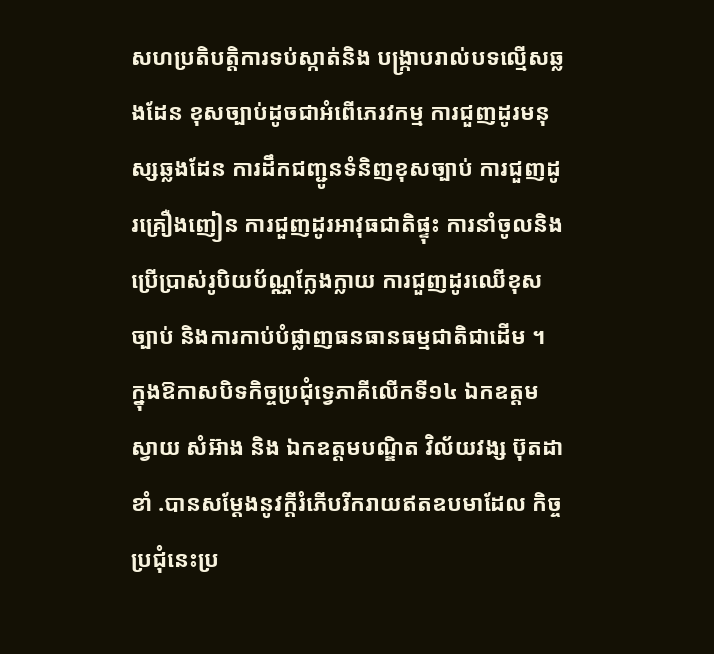សហប្រតិបត្តិការទប់ស្កាត់និង បង្ក្រាបរាល់បទល្មើសឆ្លងដែន ខុសច្បាប់ដូចជាអំពើភេរវកម្ម ការជួញដូរមនុស្សឆ្លងដែន ការដឹកជញ្ជូនទំនិញខុសច្បាប់ ការជួញដូរគ្រឿងញៀន ការជួញដូរអាវុធជាតិផ្ទុះ ការនាំចូលនិងប្រើប្រាស់រូបិយប័ណ្ណក្លែងក្លាយ ការជួញដូរឈើខុសច្បាប់ និងការកាប់បំផ្លាញធនធានធម្មជាតិជាដើម ។
ក្នុងឱកាសបិទកិច្ចប្រជុំទ្វេភាគីលើកទី១៤ ឯកឧត្តម ស្វាយ សំអ៊ាង និង ឯកឧត្តមបណ្ឌិត វិល័យវង្ស ប៊ុតដាខាំ .បានសម្តែងនូវក្តីរំភើបរីករាយឥតឧបមាដែល កិច្ចប្រជុំនេះប្រ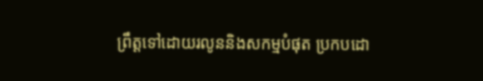ព្រឹត្តទៅដោយរលូននិងសកម្មបំផុត ប្រកបដោ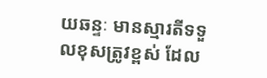យឆន្ទៈ មានស្មារតីទទួលខុសត្រូវខ្ពស់ ដែល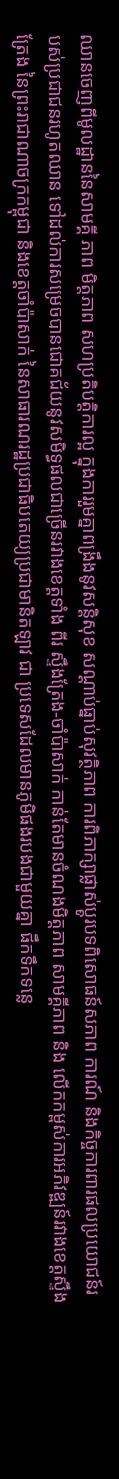ឈានចេញពីមូលដ្ឋាននៃសាមគ្គី ភាព មិត្តភាព សហប្រតិបត្តិការល្អ ក្នុងការរួមគ្នាពង្រឹងនូវសន្តិសុខ សណ្ដាប់ធ្នាប់សុវត្ថិភាព ការពិភាក្សាផ្លាស់ប្ដូរបទពិសោធន៍សភាព ការណ៍ និងកិច្ចការពារផលប្រយោជន៍របស់ប្រជាជនរហូតឈាន ទៅដល់ការសម្រេចបានជោគជ័យនូវសមិទ្ធផលជាច្រើនរវាងខេត្តទាំង ពីរ ស្ទឹងត្រែង-ចាំប៉ាសាក់ កាន់តែមានចំណងមិត្តភាព សាមគ្គីភាព និង លើកកម្ពស់ការអភិវឌ្ឍន៍រវាងខេត្តស្ទឹងត្រែង នៃព្រះរាជាណាចក្រកម្ពុជា និងខេត្តចាំប៉ាសាក់ នៃសាធារណរដ្ឋប្រជាធិបតេយ្យប្រជាមានិតឡាវ ជា ប្រទេសដែលមានភូមិផងរបងជាមួយគ្នា ផឹកទឹកទន្លេ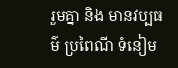រួមគ្នា និង មានវប្បធម៌ ប្រពៃណី ទំនៀម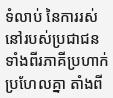ទំលាប់ នៃការរស់នៅរបស់ប្រជាជនទាំងពីរភាគីប្រហាក់ប្រហែលគ្នា តាំងពី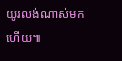យូរលង់ណាស់មកហើយ៕